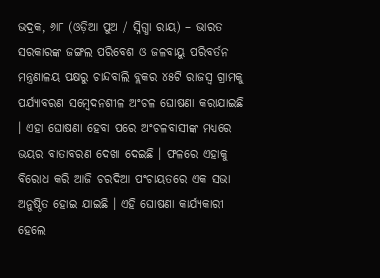ଭଦ୍ରକ, ୬ା୮ (ଓଡ଼ିଆ ପୁଅ / ସ୍ନିଗ୍ଧା ରାୟ) – ଭାରତ ସରକାରଙ୍କ ଜଙ୍ଗଲ ପରିବେଶ ଓ ଜଳବାୟୁ ପରିବର୍ତନ ମନ୍ତ୍ରଣାଳୟ ପକ୍ଷରୁ ଚାନ୍ଦବାଲି ବ୍ଲକର ୪୫ଟି ରାଜସ୍ୱ ଗ୍ରାମକୁ ପର୍ଯ୍ୟାବରଣ ସମ୍ବେଦନଶୀଳ ଅଂଚଳ ଘୋଷଣା କରାଯାଇଛି । ଏହା ଘୋଷଣା ହେବା ପରେ ଅଂଚଳବାସୀଙ୍କ ମଧ୍ୟରେ ଭୟର ବାତାବରଣ ଦେଖା ଦେଇଛି । ଫଳରେ ଏହାକୁ ବିରୋଧ କରି ଆଜି ଚରଦିଆ ପଂଚାୟତରେ ଏକ ସଭା ଅନୁଷ୍ଠିତ ହୋଇ ଯାଇଛି । ଏହି ଘୋଷଣା କାର୍ଯ୍ୟକାରୀ ହେଲେ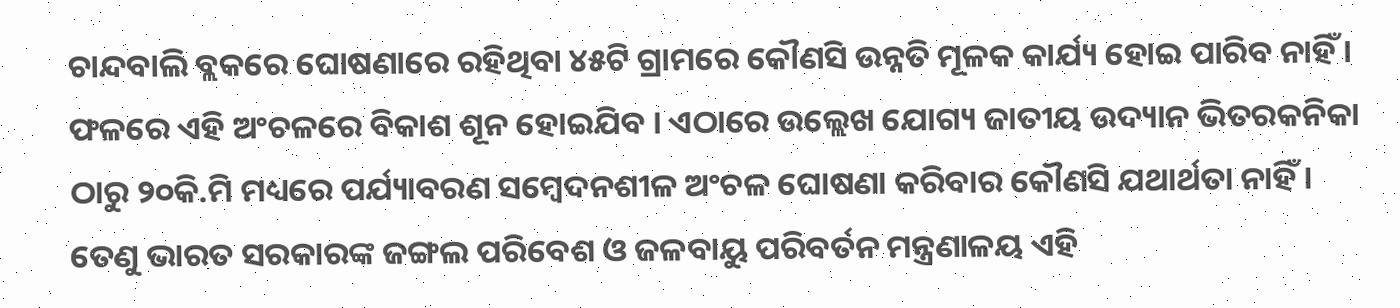ଚାନ୍ଦବାଲି ବ୍ଲକରେ ଘୋଷଣାରେ ରହିଥିବା ୪୫ଟି ଗ୍ରାମରେ କୌଣସି ଉନ୍ନତି ମୂଳକ କାର୍ଯ୍ୟ ହୋଇ ପାରିବ ନାହିଁ । ଫଳରେ ଏହି ଅଂଚଳରେ ବିକାଶ ଶୂନ ହୋଇଯିବ । ଏଠାରେ ଉଲ୍ଲେଖ ଯୋଗ୍ୟ ଜାତୀୟ ଉଦ୍ୟାନ ଭିତରକନିକା ଠାରୁ ୨୦କି.ମି ମଧ୍ୟରେ ପର୍ଯ୍ୟାବରଣ ସମ୍ବେଦନଶୀଳ ଅଂଚଳ ଘୋଷଣା କରିବାର କୌଣସି ଯଥାର୍ଥତା ନାହିଁ । ତେଣୁ ଭାରତ ସରକାରଙ୍କ ଜଙ୍ଗଲ ପରିବେଶ ଓ ଜଳବାୟୁ ପରିବର୍ତନ ମନ୍ତ୍ରଣାଳୟ ଏହି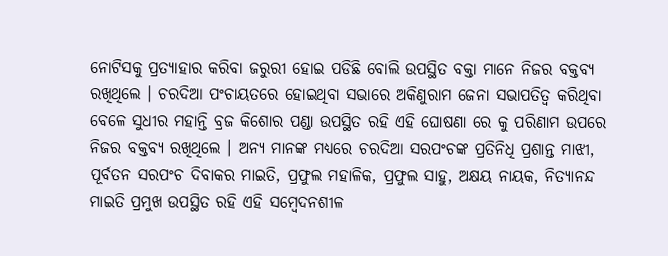ନୋଟିସକୁ ପ୍ରତ୍ୟାହାର କରିବା ଜରୁରୀ ହୋଇ ପଡିଛି ବୋଲି ଉପସ୍ଥିତ ବକ୍ତା ମାନେ ନିଜର ବକ୍ତବ୍ୟ ରଖିଥିଲେ । ଚରଦିଆ ପଂଚାୟତରେ ହୋଇଥିବା ସଭାରେ ଅକିଣୁରାମ ଜେନା ସଭାପତିତ୍ୱ କରିଥିବା ବେଳେ ସୁଧୀର ମହାନ୍ତି ବ୍ରଜ କିଶୋର ପଣ୍ଡା ଉପସ୍ଥିତ ରହି ଏହି ଘୋଷଣା ରେ କୁ ପରିଣାମ ଉପରେ ନିଜର ବକ୍ତବ୍ୟ ରଖିଥିଲେ । ଅନ୍ୟ ମାନଙ୍କ ମଧ୍ୟରେ ଚରଦିଆ ସରପଂଚଙ୍କ ପ୍ରତିନିଧି ପ୍ରଶାନ୍ତ ମାଝୀ, ପୂର୍ବତନ ସରପଂଚ ଦିବାକର ମାଇତି, ପ୍ରଫୁଲ ମହାଳିକ, ପ୍ରଫୁଲ ସାହୁ, ଅକ୍ଷୟ ନାୟକ, ନିତ୍ୟାନନ୍ଦ ମାଇତି ପ୍ରମୁଖ ଉପସ୍ଥିତ ରହି ଏହି ସମ୍ବେଦନଶୀଳ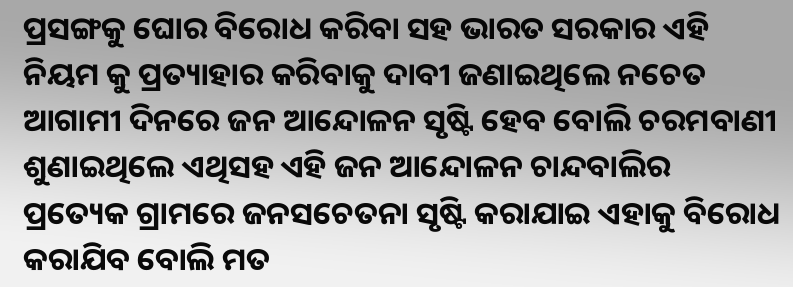ପ୍ରସଙ୍ଗକୁ ଘୋର ବିରୋଧ କରିବା ସହ ଭାରତ ସରକାର ଏହି ନିୟମ କୁ ପ୍ରତ୍ୟାହାର କରିବାକୁ ଦାବୀ ଜଣାଇଥିଲେ ନଚେତ ଆଗାମୀ ଦିନରେ ଜନ ଆନ୍ଦୋଳନ ସୃଷ୍ଟି ହେବ ବୋଲି ଚରମବାଣୀ ଶୁଣାଇଥିଲେ ଏଥିସହ ଏହି ଜନ ଆନ୍ଦୋଳନ ଚାନ୍ଦବାଲିର ପ୍ରତ୍ୟେକ ଗ୍ରାମରେ ଜନସଚେତନା ସୃଷ୍ଟି କରାଯାଇ ଏହାକୁ ବିରୋଧ କରାଯିବ ବୋଲି ମତ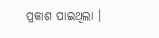ପ୍ରକାଶ ପାଇଥିଲା ।